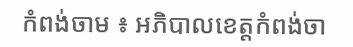កំពង់ចាម ៖ អភិបាលខេត្តកំពង់ចា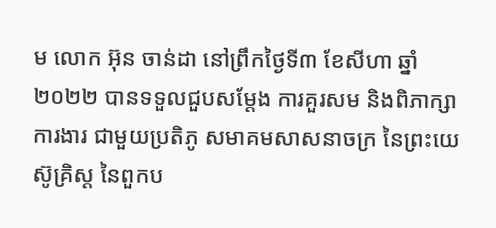ម លោក អ៊ុន ចាន់ដា នៅព្រឹកថ្ងៃទី៣ ខែសីហា ឆ្នាំ២០២២ បានទទួលជួបសម្តែង ការគួរសម និងពិភាក្សាការងារ ជាមួយប្រតិភូ សមាគមសាសនាចក្រ នៃព្រះយេស៊ូគ្រិស្ដ នៃពួកប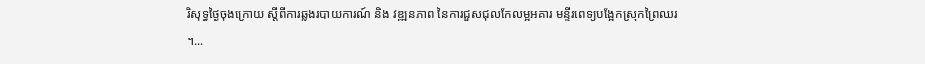រិសុទ្ធថ្ងៃចុងក្រោយ ស្តីពីការឆ្លងរបាយការណ៍ និង វឌ្ឍនភាព នៃការជួសជុលកែលម្អអគារ មន្ទីរពេទ្យបង្អែកស្រុកព្រៃឈរ ។...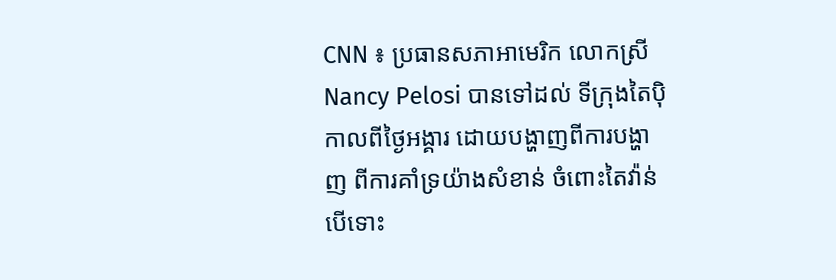CNN ៖ ប្រធានសភាអាមេរិក លោកស្រី Nancy Pelosi បានទៅដល់ ទីក្រុងតៃប៉ិ កាលពីថ្ងៃអង្គារ ដោយបង្ហាញពីការបង្ហាញ ពីការគាំទ្រយ៉ាងសំខាន់ ចំពោះតៃវ៉ាន់ បើទោះ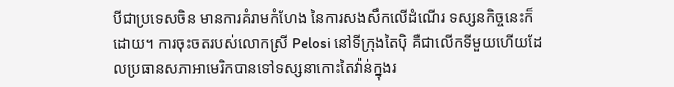បីជាប្រទេសចិន មានការគំរាមកំហែង នៃការសងសឹកលើដំណើរ ទស្សនកិច្ចនេះក៏ដោយ។ ការចុះចតរបស់លោកស្រី Pelosi នៅទីក្រុងតៃប៉ិ គឺជាលើកទីមួយហើយដែលប្រធានសភាអាមេរិកបានទៅទស្សនាកោះតៃវ៉ាន់ក្នុងរ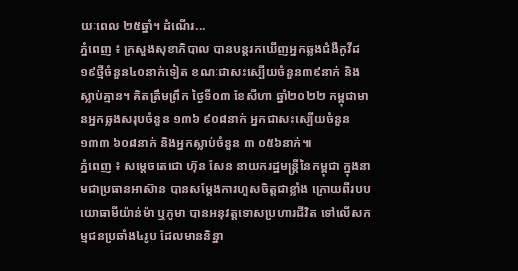យៈពេល ២៥ឆ្នាំ។ ដំណើរ...
ភ្នំពេញ ៖ ក្រសួងសុខាភិបាល បានបន្តរកឃើញអ្នកឆ្លងជំងឺកូវីដ១៩ថ្មីចំនួន៤០នាក់ទៀត ខណៈជាសះស្បើយចំនួន៣៩នាក់ និងស្លាប់គ្មាន។ គិតត្រឹមព្រឹក ថ្ងៃទី០៣ ខែសីហា ឆ្នាំ២០២២ កម្ពុជាមានអ្នកឆ្លងសរុបចំនួន ១៣៦ ៩០៨នាក់ អ្នកជាសះស្បើយចំនួន ១៣៣ ៦០៨នាក់ និងអ្នកស្លាប់ចំនួន ៣ ០៥៦នាក់៕
ភ្នំពេញ ៖ សម្ដេចតេជោ ហ៊ុន សែន នាយករដ្ឋមន្ដ្រីនៃកម្ពុជា ក្នុងនាមជាប្រធានអាស៊ាន បានសម្តែងការហួសចិត្តជាខ្លាំង ក្រោយពីរបបយោធាមីយ៉ាន់ម៉ា ឬភូមា បានអនុវត្តទោសប្រហារជីវិត ទៅលើសកម្មជនប្រឆាំង៤រូប ដែលមាននិន្នា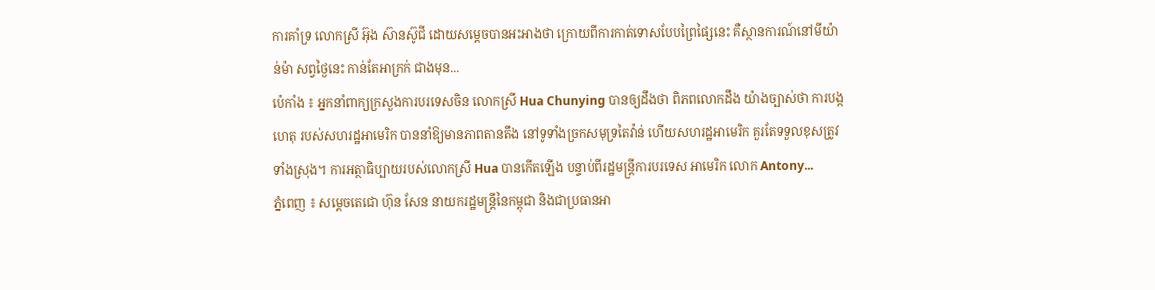ការគាំទ្រ លោកស្រី អ៊ុង ស៊ានស៊ូជី ដោយសម្តេចបានអះអាងថា ក្រោយពីការកាត់ទោសបែបព្រៃផ្សៃនេះ គឺស្ថានការណ៍នៅមីយ៉ាន់ម៉ា សព្វថ្ងៃនេះ កាន់តែអាក្រក់ ជាងមុន...
ប៉េកាំង ៖ អ្នកនាំពាក្យក្រសួងការបរទេសចិន លោកស្រី Hua Chunying បានឲ្យដឹងថា ពិភពលោកដឹង យ៉ាងច្បាស់ថា ការបង្កហេតុ របស់សហរដ្ឋអាមេរិក បាននាំឱ្យមានភាពតានតឹង នៅទូទាំងច្រកសមុទ្រតៃវ៉ាន់ ហើយសហរដ្ឋអាមេរិក គួរតែទទួលខុសត្រូវទាំងស្រុង។ ការអត្ថាធិប្បាយរបស់លោកស្រី Hua បានកើតឡើង បន្ទាប់ពីរដ្ឋមន្ត្រីការបរទេស អាមេរិក លោក Antony...
ភ្នំពេញ ៖ សម្ដេចតេជោ ហ៊ុន សែន នាយករដ្ឋមន្ត្រីនៃកម្ពុជា និងជាប្រធានអា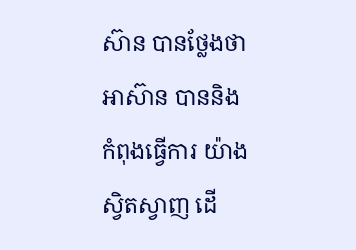ស៊ាន បានថ្លែងថា អាស៊ាន បាននិងកំពុងធ្វើការ យ៉ាងស្វិតស្វាញ ដើ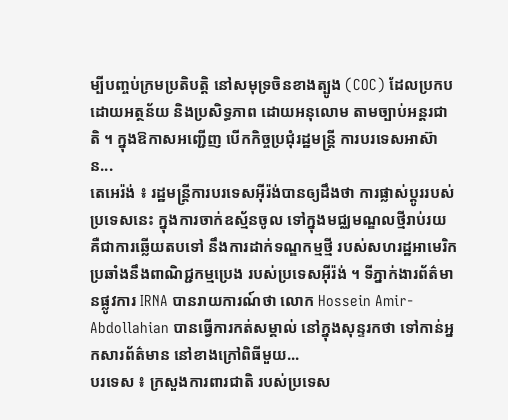ម្បីបញ្ចប់ក្រមប្រតិបត្តិ នៅសមុទ្រចិនខាងត្បូង (COC) ដែលប្រកបដោយអត្ថន័យ និងប្រសិទ្ធភាព ដោយអនុលោម តាមច្បាប់អន្តរជាតិ ។ ក្នុងឱកាសអញ្ជើញ បើកកិច្ចប្រជុំរដ្ឋមន្ត្រី ការបរទេសអាស៊ាន...
តេអេរ៉ង់ ៖ រដ្ឋមន្ត្រីការបរទេសអ៊ីរ៉ង់បានឲ្យដឹងថា ការផ្លាស់ប្តូររបស់ប្រទេសនេះ ក្នុងការចាក់ឧស្ម័នចូល ទៅក្នុងមជ្ឈមណ្ឌលថ្មីរាប់រយ គឺជាការឆ្លើយតបទៅ នឹងការដាក់ទណ្ឌកម្មថ្មី របស់សហរដ្ឋអាមេរិក ប្រឆាំងនឹងពាណិជ្ជកម្មប្រេង របស់ប្រទេសអ៊ីរ៉ង់ ។ ទីភ្នាក់ងារព័ត៌មានផ្លូវការ IRNA បានរាយការណ៍ថា លោក Hossein Amir-Abdollahian បានធ្វើការកត់សម្គាល់ នៅក្នុងសុន្ទរកថា ទៅកាន់អ្នកសារព័ត៌មាន នៅខាងក្រៅពិធីមួយ...
បរទេស ៖ ក្រសួងការពារជាតិ របស់ប្រទេស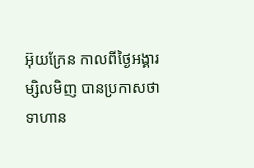អ៊ុយក្រែន កាលពីថ្ងៃអង្គារម្សិលមិញ បានប្រកាសថា ទាហាន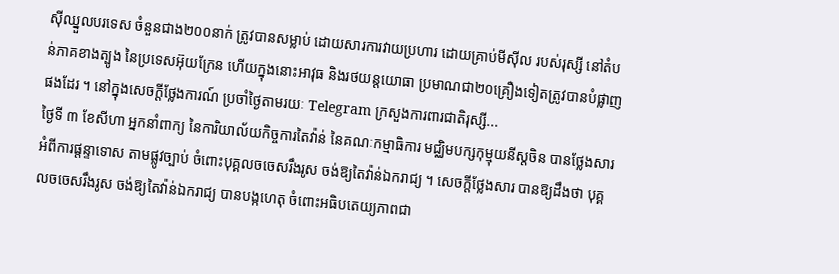ស៊ីឈ្នួលបរទេស ចំនួនជាង២០០នាក់ ត្រូវបានសម្លាប់ ដោយសារការវាយប្រហារ ដោយគ្រាប់មីស៊ីល របស់រុស្សី នៅតំបន់ភាគខាងត្បូង នៃប្រទេសអ៊ុយក្រែន ហើយក្នុងនោះអាវុធ និងរថយន្តយោធា ប្រមាណជា២០គ្រឿងទៀតត្រូវបានបំផ្លាញផងដែរ ។ នៅក្នុងសេចក្តីថ្លែងការណ៍ ប្រចាំថ្ងៃតាមរយៈ Telegram ក្រសួងការពារជាតិរុស្សី...
ថ្ងៃទី ៣ ខែសីហា អ្នកនាំពាក្យ នៃការិយាល័យកិច្ចការតៃវ៉ាន់ នៃគណៈកម្មាធិការ មជ្ឈិមបក្សកុម្មុយនីស្តចិន បានថ្លែងសារអំពីការផ្តន្ទាទោស តាមផ្លូវច្បាប់ ចំពោះបុគ្គលចចេសរឹងរូស ចង់ឱ្យតៃវ៉ាន់ឯករាជ្យ ។ សេចក្តីថ្លែងសារ បានឱ្យដឹងថា បុគ្គលចចេសរឹងរូស ចង់ឱ្យតៃវ៉ាន់ឯករាជ្យ បានបង្កហេតុ ចំពោះអធិបតេយ្យភាពជា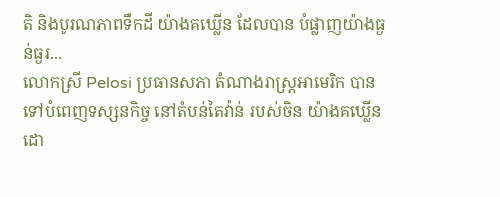តិ និងបូរណភាពទឹកដី យ៉ាងគឃ្លើន ដែលបាន បំផ្លាញយ៉ាងធ្ងន់ធ្ងរ...
លោកស្រី Pelosi ប្រធានសភា តំណាងរាស្ត្រអាមេរិក បានទៅបំពេញទស្សនកិច្ច នៅតំបន់តៃវ៉ាន់ របស់ចិន យ៉ាងគឃ្លើន ដោ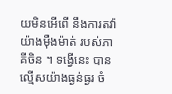យមិនអើពើ នឹងការតវ៉ា យ៉ាងម៉ឺងម៉ាត់ របស់ភាគីចិន ។ ទង្វើនេះ បានល្មើសយ៉ាងធ្ងន់ធ្ងរ ចំ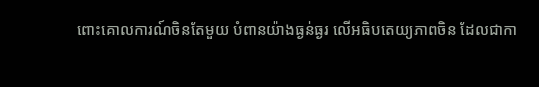ពោះគោលការណ៍ចិនតែមួយ បំពានយ៉ាងធ្ងន់ធ្ងរ លើអធិបតេយ្យភាពចិន ដែលជាកា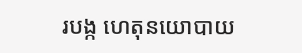របង្ក ហេតុនយោបាយ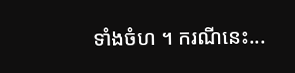ទាំងចំហ ។ ករណីនេះ...